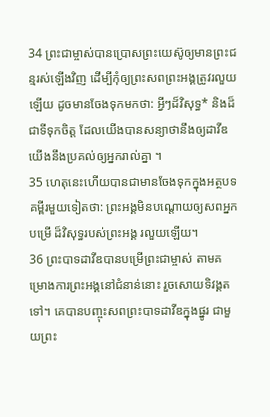34 ព្រះជាម្ចាស់បានប្រោសព្រះយេស៊ូឲ្យមានព្រះជន្មរស់ឡើងវិញ ដើម្បីកុំឲ្យព្រះសពព្រះអង្គត្រូវរលួយឡើយ ដូចមានចែងទុកមកថា: អ្វីៗដ៏វិសុទ្ធ* និងដ៏ជាទីទុកចិត្ត ដែលយើងបានសន្យាថានឹងឲ្យដាវីឌ យើងនឹងប្រគល់ឲ្យអ្នករាល់គ្នា ។
35 ហេតុនេះហើយបានជាមានចែងទុកក្នុងអត្ថបទគម្ពីរមួយទៀតថា: ព្រះអង្គមិនបណ្ដោយឲ្យសពអ្នកបម្រើ ដ៏វិសុទ្ធរបស់ព្រះអង្គ រលួយឡើយ។
36 ព្រះបាទដាវីឌបានបម្រើព្រះជាម្ចាស់ តាមគម្រោងការព្រះអង្គនៅជំនាន់នោះ រួចសោយទិវង្គតទៅ។ គេបានបញ្ចុះសពព្រះបាទដាវីឌក្នុងផ្នូរ ជាមួយព្រះ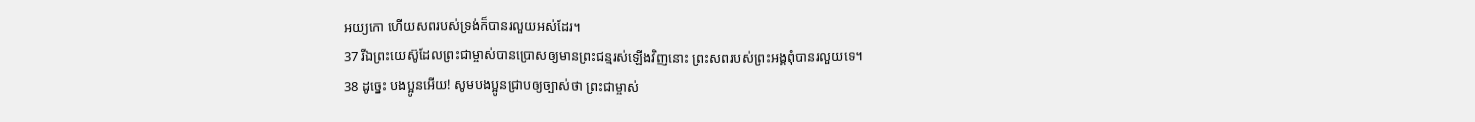អយ្យកោ ហើយសពរបស់ទ្រង់ក៏បានរលួយអស់ដែរ។
37 រីឯព្រះយេស៊ូដែលព្រះជាម្ចាស់បានប្រោសឲ្យមានព្រះជន្មរស់ឡើងវិញនោះ ព្រះសពរបស់ព្រះអង្គពុំបានរលួយទេ។
38 ដូច្នេះ បងប្អូនអើយ! សូមបងប្អូនជ្រាបឲ្យច្បាស់ថា ព្រះជាម្ចាស់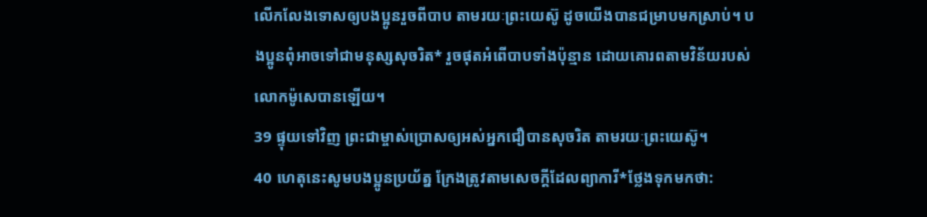លើកលែងទោសឲ្យបងប្អូនរួចពីបាប តាមរយៈព្រះយេស៊ូ ដូចយើងបានជម្រាបមកស្រាប់។ បងប្អូនពុំអាចទៅជាមនុស្សសុចរិត* រួចផុតអំពើបាបទាំងប៉ុន្មាន ដោយគោរពតាមវិន័យរបស់លោកម៉ូសេបានឡើយ។
39 ផ្ទុយទៅវិញ ព្រះជាម្ចាស់ប្រោសឲ្យអស់អ្នកជឿបានសុចរិត តាមរយៈព្រះយេស៊ូ។
40 ហេតុនេះសូមបងប្អូនប្រយ័ត្ន ក្រែងត្រូវតាមសេចក្ដីដែលព្យាការី*ថ្លែងទុកមកថា: